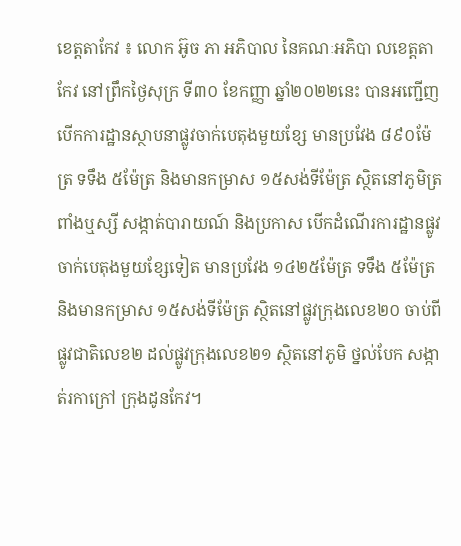ខេត្តតាកែវ ៖ លោក អ៊ូច ភា អភិបាល នៃគណៈអភិបា លខេត្តតាកែវ នៅព្រឹកថ្ងៃសុក្រ ទី៣០ ខែកញ្ញា ឆ្នាំ២០២២នេះ បានអញ្ជើញបើកការដ្ឋានស្ថាបនាផ្លូវចាក់បេតុងមួយខ្សែ មានប្រវែង ៨៩០ម៉ែត្រ ទទឹង ៥ម៉ែត្រ និងមានកម្រាស ១៥សង់ទីម៉ែត្រ ស្ថិតនៅភូមិត្រពាំងឬស្សី សង្កាត់បារាយណ៍ និងប្រកាស បើកដំណើរការដ្ឋានផ្លូវចាក់បេតុងមួយខ្សែទៀត មានប្រវែង ១៤២៥ម៉ែត្រ ទទឹង ៥ម៉ែត្រ និងមានកម្រាស ១៥សង់ទីម៉ែត្រ ស្ថិតនៅផ្លូវក្រុងលេខ២០ ចាប់ពីផ្លូវជាតិលេខ២ ដល់ផ្លូវក្រុងលេខ២១ ស្ថិតនៅភូមិ ថ្នល់បែក សង្កាត់រកាក្រៅ ក្រុងដូនកែវ។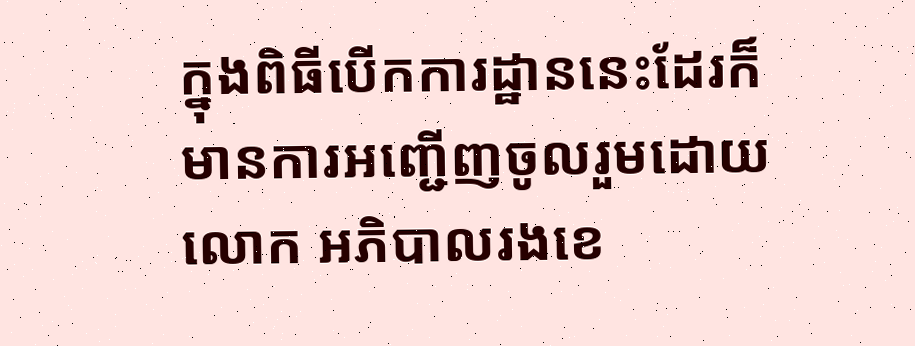ក្នុងពិធីបើកការដ្ឋាននេះដែរក៏មានការអញ្ជើញចូលរួមដោយ លោក អភិបាលរងខេ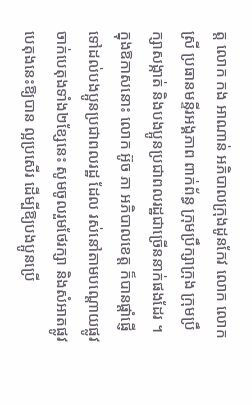ត្ត លោក កង អាណាន់ អភិបាលក្រុងដូនកែវ លោក លោកស្រី ប្រធានមន្ទីរអង្គភាព ពាក់ព័ន្ធ ក្រុមប្រឹក្សាក្រុង ក្រុមប្រឹក្សាសង្កាត់ និងបងប្អូនប្រជាពលរដ្ឋជាច្រើននាក់ផងដែរ ។
ក្នុងឱកាសនោះ លោក អ៊ូច ភា អភិបាលខេត្ត ក៏បានផ្តាំផ្ញើទៅដល់បងប្អូនប្រជាពលរដ្ឋ ដែល រស់នៅតាមបណ្តោយផ្លូវចាក់បេតុងទាំង២ខ្សែនេះ សូមចូលរួមថែរក្សា និងសំអាតផ្លូវបេតុងនេះឱ្យបាន ល្អប្រសើរ ដើម្បីឱ្យបងប្អូនប្រើ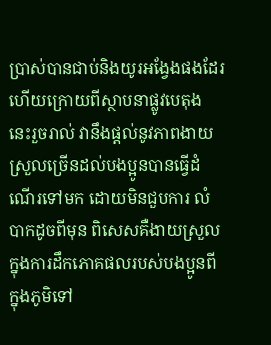ប្រាស់បានជាប់និងយូរអង្វែងផងដែរ ហើយក្រោយពីស្ថាបនាផ្លូវបេតុង នេះរួចរាល់ វានឹងផ្តល់នូវភាពងាយស្រួលច្រើនដល់បងប្អូនបានធ្វើដំណើរទៅមក ដោយមិនជួបការ លំបាកដូចពីមុន ពិសេសគឺងាយស្រួលក្នុងការដឹកភោគផលរបស់បងប្អូនពីក្នុងភូមិទៅ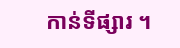កាន់ទីផ្សារ ។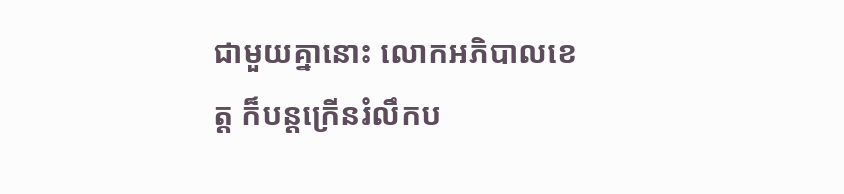ជាមួយគ្នានោះ លោកអភិបាលខេត្ត ក៏បន្តក្រើនរំលឹកប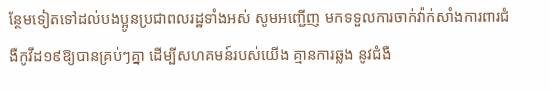ន្ថែមទៀតទៅដល់បងប្អូនប្រជាពលរដ្ឋទាំងអស់ សូមអញ្ជើញ មកទទួលការចាក់វ៉ាក់សាំងការពារជំងឺកូវីដ១៩ឱ្យបានគ្រប់ៗគ្នា ដើម្បីសហគមន៍របស់យើង គ្មានការឆ្លង នូវជំងឺ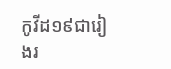កូវីដ១៩ជារៀងរ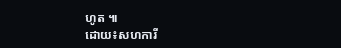ហូត ៕
ដោយ៖សហការី